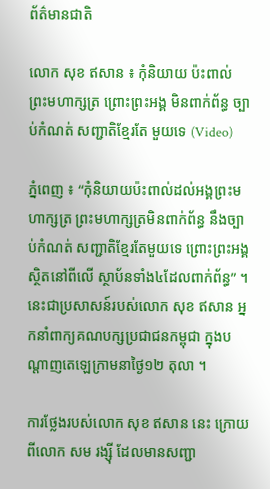ព័ត៌មានជាតិ

លោក សុខ ឥសាន ៖ កុំនិយាយ ប៉ះពាល់ ព្រះមហាក្សត្រ ព្រោះព្រះអង្គ មិនពាក់ព័ន្ធ ច្បាប់កំណត់ សញ្ជាតិខ្មែរតែ មួយទេ (Video)

ភ្នំពេញ ៖ “កុំនិយាយប៉ះពាល់ដល់អង្គព្រះមហាក្សត្រ ព្រះមហាក្សត្រមិនពាក់ព័ន្ធ នឹងច្បាប់កំណត់ សញ្ជាតិខ្មែរតែមួយទេ ព្រោះព្រះអង្គស្ថិតនៅពីលើ ស្ថាប័នទាំង៤ដែលពាក់ព័ន្ធ” ។ នេះជាប្រសាសន៍របស់លោក សុខ ឥសាន អ្នកនាំពាក្យគណបក្សប្រជាជនកម្ពុជា ក្នុងបណ្តាញតេឡេក្រាមនាថ្ងៃ១២ តុលា ។

ការថ្លែងរបស់លោក សុខ ឥសាន នេះ ក្រោយពីលោក សម រង្ស៊ី ដែលមានសញ្ជា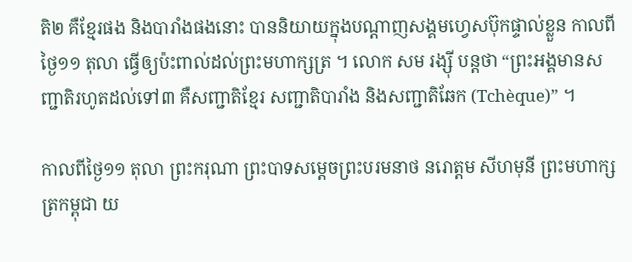តិ២ គឺខ្មែរផង និងបារាំងផងនោះ បាននិយាយក្នុងបណ្តាញសង្គមហ្វេសប៊ុកផ្ទាល់ខ្លួន កាលពីថ្ងៃ១១ តុលា ធ្វើឲ្យប៉ះពាល់ដល់ព្រះមហាក្សត្រ ។ លោក សម រង្ស៊ី បន្តថា “ព្រះអង្គមានសញ្ជាតិរហូតដល់ទៅ៣ គឺសញ្ជាតិខ្មែរ សញ្ជាតិបារាំង និងសញ្ជាតិឆែក (Tchèque)” ។

កាលពីថ្ងៃ១១ តុលា ព្រះករុណា ព្រះបាទសម្តេចព្រះបរមនាថ នរោត្តម សីហមុនី ព្រះមហាក្សត្រកម្ពុជា យ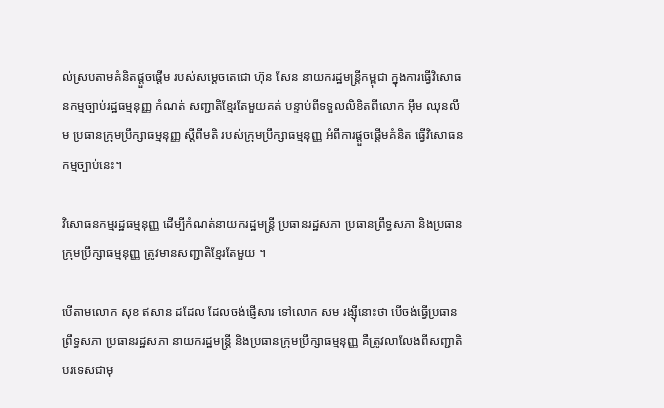ល់ស្របតាមគំនិតផ្តួចផ្តើម របស់សម្តេចតេជោ ហ៊ុន សែន នាយករដ្ឋមន្ដ្រីកម្ពុជា ក្នុងការធ្វើវិសោធនកម្មច្បាប់រដ្ឋធម្មនុញ្ញ កំណត់ សញ្ជាតិខ្មែរតែមួយគត់ បន្ទាប់ពីទទួលលិខិតពីលោក អ៊ឹម ឈុនលឹម ប្រធានក្រុមប្រឹក្សាធម្មនុញ្ញ ស្តីពីមតិ របស់ក្រុមប្រឹក្សាធម្មនុញ្ញ អំពីការផ្តួចផ្តើមគំនិត ធ្វើវិសោធនកម្មច្បាប់នេះ។

វិសោធនកម្មរដ្ឋធម្មនុញ្ញ ដើម្បីកំណត់នាយករដ្ឋមន្ត្រី ប្រធានរដ្ឋសភា ប្រធានព្រឹទ្ធសភា និងប្រធានក្រុមប្រឹក្សាធម្មនុញ្ញ ត្រូវមានសញ្ជាតិខ្មែរតែមួយ ។

បើតាមលោក សុខ ឥសាន ដដែល ដែលចង់ផ្ញើសារ ទៅលោក សម រង្ស៊ីនោះថា បើចង់ធ្វើប្រធានព្រឹទ្ធសភា ប្រធានរដ្ឋសភា នាយករដ្ឋមន្ត្រី និងប្រធានក្រុមប្រឹក្សាធម្មនុញ្ញ គឺត្រូវលាលែងពីសញ្ជាតិបរទេសជាមុ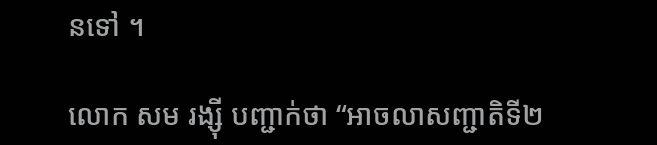នទៅ ។

លោក សម រង្ស៊ី បញ្ជាក់ថា “អាចលាសញ្ជាតិទី២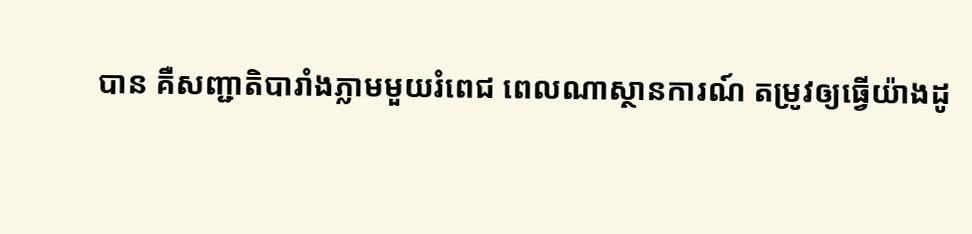បាន គឺសញ្ជាតិបារាំងភ្លាមមួយរំពេជ ពេលណាស្ថានការណ៍ តម្រូវឲ្យធ្វើយ៉ាងដូ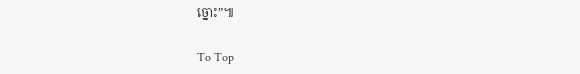ច្នោះ”៕

To Top